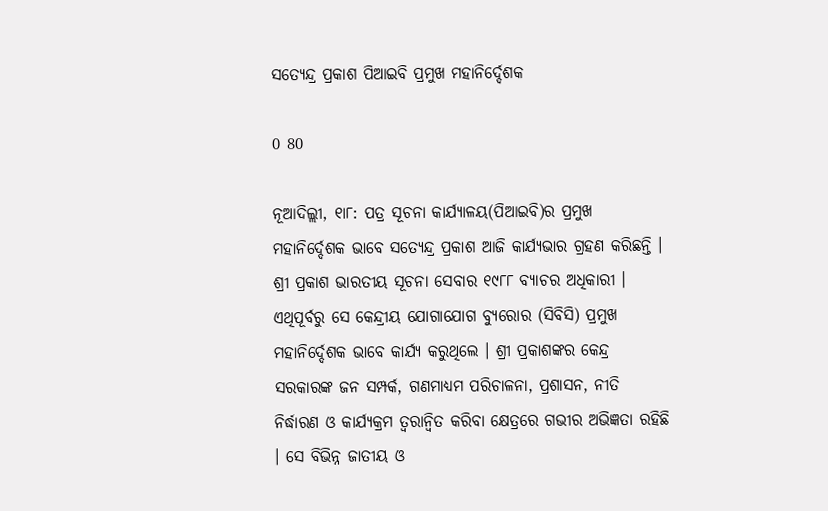ସତ୍ୟେନ୍ଦ୍ର ପ୍ରକାଶ ପିଆଇବି ପ୍ରମୁଖ ମହାନିର୍ଦ୍ଦେଶକ

0 80

ନୂଆଦିଲ୍ଲୀ, ୧ା୮: ପତ୍ର ସୂଚନା କାର୍ଯ୍ୟାଳୟ(ପିଆଇବି)ର ପ୍ରମୁଖ ମହାନିର୍ଦ୍ଦେଶକ ଭାବେ ସତ୍ୟେନ୍ଦ୍ର ପ୍ରକାଶ ଆଜି କାର୍ଯ୍ୟଭାର ଗ୍ରହଣ କରିଛନ୍ତି । ଶ୍ରୀ ପ୍ରକାଶ ଭାରତୀୟ ସୂଚନା ସେବାର ୧୯୮୮ ବ୍ୟାଚର ଅଧିକାରୀ । ଏଥିପୂର୍ବରୁ ସେ କେନ୍ଦ୍ରୀୟ ଯୋଗାଯୋଗ ବ୍ୟୁରୋର (ସିବିସି) ପ୍ରମୁଖ ମହାନିର୍ଦ୍ଦେଶକ ଭାବେ କାର୍ଯ୍ୟ କରୁଥିଲେ । ଶ୍ରୀ ପ୍ରକାଶଙ୍କର କେନ୍ଦ୍ର ସରକାରଙ୍କ ଜନ ସମ୍ପର୍କ, ଗଣମାଧ୍ୟମ ପରିଚାଳନା, ପ୍ରଶାସନ, ନୀତି ନିର୍ଦ୍ଧାରଣ ଓ କାର୍ଯ୍ୟକ୍ରମ ତ୍ୱରାନ୍ୱିତ କରିବା କ୍ଷେତ୍ରରେ ଗଭୀର ଅଭିଜ୍ଞତା ରହିଛି । ସେ ବିଭିନ୍ନ ଜାତୀୟ ଓ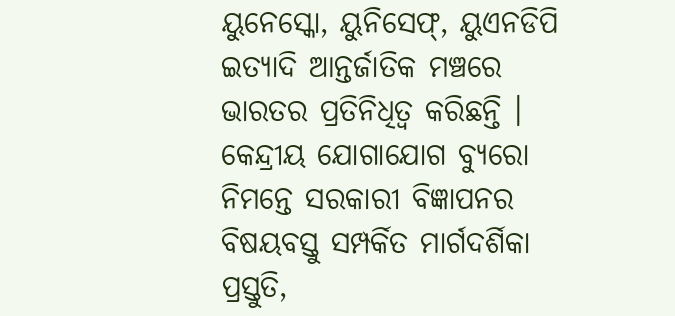ୟୁନେସ୍କୋ, ୟୁନିସେଫ୍‌, ୟୁଏନଡିପି ଇତ୍ୟାଦି ଆନ୍ତର୍ଜାତିକ ମଞ୍ଚରେ ଭାରତର ପ୍ରତିନିଧିତ୍ୱ କରିଛନ୍ତି । କେନ୍ଦ୍ରୀୟ ଯୋଗାଯୋଗ ବ୍ୟୁରୋ ନିମନ୍ତେ ସରକାରୀ ବିଜ୍ଞାପନର ବିଷୟବସ୍ତୁ ସମ୍ପର୍କିତ ମାର୍ଗଦର୍ଶିକା ପ୍ରସ୍ତୁତି,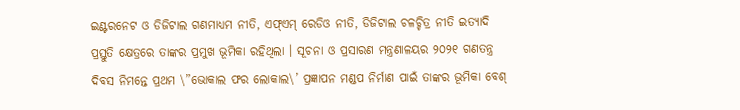ଇଣ୍ଟରନେଟ ଓ ଡିଜିଟାଲ ଗଣମାଧ୍ୟମ ନୀତି, ଏଫ୍‌ଏମ୍ ରେଡିଓ ନୀତି, ଡିଜିଟାଲ ଚଳଚ୍ଚିତ୍ର ନୀତି ଇତ୍ୟାଦି ପ୍ରସ୍ତୁତି କ୍ଷେତ୍ରରେ ତାଙ୍କର ପ୍ରମୁଖ ଭୂମିକା ରହିଥିଲା । ସୂଚନା ଓ ପ୍ରସାରଣ ମନ୍ତ୍ରଣାଳୟର ୨୦୨୧ ଗଣତନ୍ତ୍ର ଦିବସ ନିମନ୍ତେ ପ୍ରଥମ \”ଭୋକାଲ ଫର ଲୋକାଲ\’ ପ୍ରଜ୍ଞାପନ ମଣ୍ଡପ ନିର୍ମାଣ ପାଇଁ ତାଙ୍କର ଭୂମିକା ବେଶ୍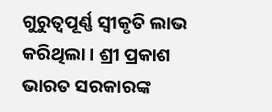ଗୁରୁତ୍ୱପୂର୍ଣ୍ଣ ସ୍ୱୀକୃତି ଲାଭ କରିଥିଲା । ଶ୍ରୀ ପ୍ରକାଶ ଭାରତ ସରକାରଙ୍କ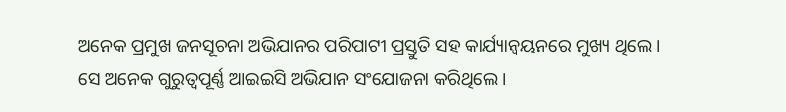ଅନେକ ପ୍ରମୁଖ ଜନସୂଚନା ଅଭିଯାନର ପରିପାଟୀ ପ୍ରସ୍ତୁତି ସହ କାର୍ଯ୍ୟାନ୍ୱୟନରେ ମୁଖ୍ୟ ଥିଲେ । ସେ ଅନେକ ଗୁରୁତ୍ୱପୂର୍ଣ୍ଣ ଆଇଇସି ଅଭିଯାନ ସଂଯୋଜନା କରିଥିଲେ ।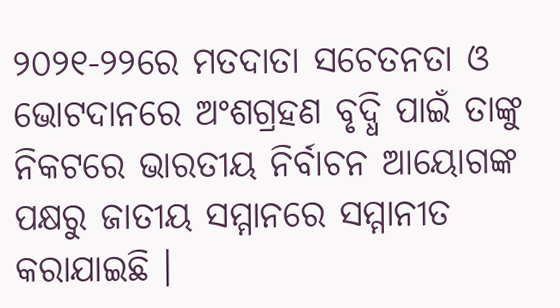୨୦୨୧-୨୨ରେ ମତଦାତା ସଚେତନତା ଓ ଭୋଟଦାନରେ ଅଂଶଗ୍ରହଣ ବୃଦ୍ଧି ପାଇଁ ତାଙ୍କୁ ନିକଟରେ ଭାରତୀୟ ନିର୍ବାଚନ ଆୟୋଗଙ୍କ ପକ୍ଷରୁ ଜାତୀୟ ସମ୍ମାନରେ ସମ୍ମାନୀତ କରାଯାଇଛି ।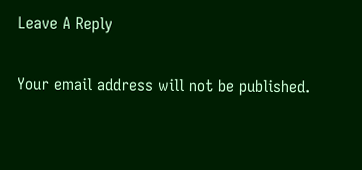Leave A Reply

Your email address will not be published.